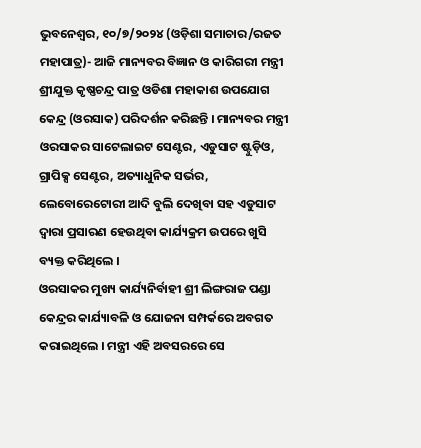ଭୁବନେଶ୍ୱର, ୧୦/୭/୨୦୨୪ (ଓଡ଼ିଶା ସମାଚାର/ରଜତ ମହାପାତ୍ର)- ଆଜି ମାନ୍ୟବର ବିଜ୍ଞାନ ଓ କାରିଗରୀ ମନ୍ତ୍ରୀ ଶ୍ରୀଯୁକ୍ତ କୃଷ୍ଣଚନ୍ଦ୍ର ପାତ୍ର ଓଡିଶା ମହାକାଶ ଉପଯୋଗ କେନ୍ଦ୍ର (ଓରସାକ) ପରିଦର୍ଶନ କରିଛନ୍ତି । ମାନ୍ୟବର ମନ୍ତ୍ରୀ ଓରସାକର ସାଟେଲାଇଟ ସେଣ୍ଟର, ଏଡୁସାଟ ଷ୍ଟୁଡ଼ିଓ, ଗ୍ରାପିକ୍ସ ସେଣ୍ଟର, ଅତ୍ୟାଧୁନିକ ସର୍ଭର, ଲେବୋରେଟୋରୀ ଆଦି ବୁଲି ଦେଖିବା ସହ ଏଡୁସାଟ ଦ୍ୱାରା ପ୍ରସାରଣ ହେଉଥିବା କାର୍ଯ୍ୟକ୍ରମ ଉପରେ ଖୁସି ବ୍ୟକ୍ତ କରିଥିଲେ ।
ଓରସାକର ମୁଖ୍ୟ କାର୍ଯ୍ୟନିର୍ବାହୀ ଶ୍ରୀ ଲିଙ୍ଗରାଜ ପଣ୍ଡା କେନ୍ଦ୍ରର କାର୍ଯ୍ୟାବଳି ଓ ଯୋଜନା ସମ୍ପର୍କରେ ଅବଗତ କରାଇଥିଲେ । ମନ୍ତ୍ରୀ ଏହି ଅବସରରେ ସେ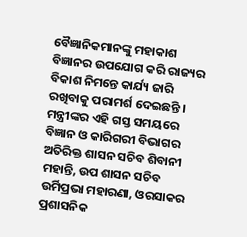ବୈଜ୍ଞାନିକମାନଙ୍କୁ ମହାକାଶ ବିଜ୍ଞାନର ଉପଯୋଗ କରି ରାଜ୍ୟର ବିକାଶ ନିମନ୍ତେ କାର୍ଯ୍ୟ ଜାରି ରଖିବାକୁ ପରାମର୍ଶ ଦେଇଛନ୍ତି । ମନ୍ତ୍ରୀଙ୍କର ଏହି ଗସ୍ତ ସମୟରେ ବିଜ୍ଞାନ ଓ କାରିଗରୀ ବିଭାଗର ଅତିରିକ୍ତ ଶାସନ ସଚିବ ଶିବାନୀ ମହାନ୍ତି, ଉପ ଶାସନ ସଚିବ ଉର୍ମିପ୍ରଭା ମହାରଣା, ଓରସାକର ପ୍ରଶାସନିକ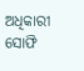ଅଧିକାରୀ ସୋଫି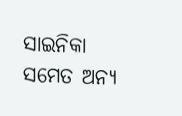ସାଇନିକା ସମେତ ଅନ୍ୟ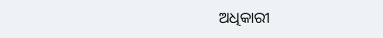ଅଧିକାରୀ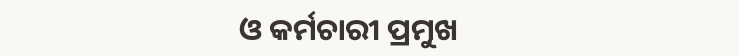ଓ କର୍ମଚାରୀ ପ୍ରମୁଖ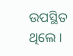ଉପସ୍ଥିତ ଥିଲେ ।